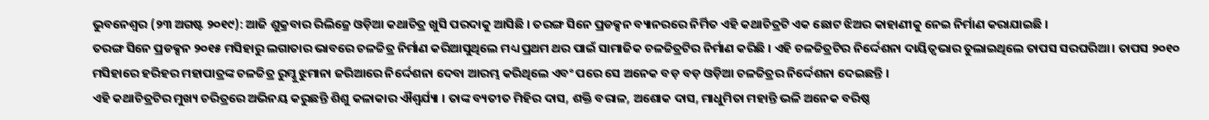ଭୁବନେଶ୍ୱର (୨୩ ଅଗଷ୍ଟ ୨୦୧୯): ଆଜି ଶୁକ୍ରବାର ରିଲିଜ୍ରେ ଓଡ଼ିଆ କଥାଚିତ୍ର ଖୁସି ପରଦାକୁ ଆସିଛି । ତରଙ୍ଗ ସିନେ ପ୍ରଡକ୍ସନ ବ୍ୟାନରରେ ନିର୍ମିତ ଏହି କଥାଚିତ୍ରଟି ଏକ ଛୋଟ ଝିଅର କାହାଣୀକୁ ନେଇ ନିର୍ମାଣ କରାଯାଇଛି ।
ତରଙ୍ଗ ସିନେ ପ୍ରଡକ୍ସନ ୨୦୧୫ ମସିହାରୁ ଲଗାତାର ଭାବରେ ଚଳଚ୍ଚିତ୍ର ନିର୍ମାଣ କରିଆସୁଥିଲେ ମଧ୍ୟ ପ୍ରଥମ ଥର ପାଇଁ ସାମାଜିକ ଚଳଚ୍ଚିତ୍ରଟିର ନିର୍ମାଣ କରିଛି । ଏହି ଚଳଚ୍ଚିତ୍ରଟିର ନିର୍ଦ୍ଦେଶନା ଦାୟିତ୍ୱଭାର ତୁଲାଇଥିଲେ ତାପସ ସରଘରିଆ । ତାପସ ୨୦୧୦ ମସିହାରେ ହରିହର ମହାପାତ୍ରଙ୍କ ଚଳଚ୍ଚିତ୍ର ରୁମ୍କୁ ଝୁମାନା ଜରିଆରେ ନିର୍ଦ୍ଦେଶନା ଦେବା ଆରମ୍ଭ କରିଥିଲେ ଏବଂ ପରେ ସେ ଅନେକ ବଡ଼ ବଡ଼ ଓଡ଼ିଆ ଚଳଚ୍ଚିତ୍ରର ନିର୍ଦ୍ଦେଶନା ଦେଇଛନ୍ତି ।
ଏହି କଥାଚିତ୍ରଟିର ମୁଖ୍ୟ ଚରିତ୍ରରେ ଅଭିନୟ କରୁଛନ୍ତି ଶିଶୁ କଳାକାର ଐଶ୍ୱର୍ଯ୍ୟା । ତାଙ୍କ ବ୍ୟତୀତ ମିହିର ଦାସ, ଶକ୍ତି ବରାଳ, ଅଶୋକ ଦାସ, ମାଧୁମିତା ମହାନ୍ତି ଭଳି ଅନେକ ବରିଷ୍ଠ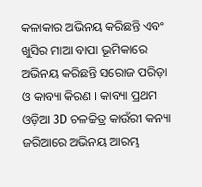କଳାକାର ଅଭିନୟ କରିଛନ୍ତି ଏବଂ ଖୁସିର ମାଆ ବାପା ଭୂମିକାରେ ଅଭିନୟ କରିଛନ୍ତି ସରୋଜ ପରିଡ଼ା ଓ କାବ୍ୟା କିରଣ । କାବ୍ୟା ପ୍ରଥମ ଓଡ଼ିଆ 3D ଚଳଚ୍ଚିତ୍ର କାଉଁରୀ କନ୍ୟା ଜରିଆରେ ଅଭିନୟ ଆରମ୍ଭ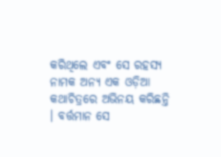କରିଥିଲେ ଏବଂ ସେ ରହସ୍ୟ ନାମକ ଅନ୍ୟ ଏକ ଓଡ଼ିଆ କଥାଚିତ୍ରରେ ଅଭିନୟ କରିଛନ୍ତି । ବର୍ତ୍ତମାନ ସେ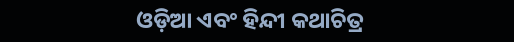ଓଡ଼ିଆ ଏବଂ ହିନ୍ଦୀ କଥାଚିତ୍ର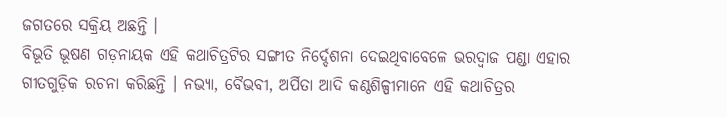ଜଗତରେ ସକ୍ରିୟ ଅଛନ୍ତି ।
ବିଭୂତି ଭୂଷଣ ଗଡ଼ନାୟକ ଏହି କଥାଚିତ୍ରଟିର ସଙ୍ଗୀତ ନିର୍ଦ୍ଦେଶନା ଦେଇଥିବାବେଳେ ଭରଦ୍ୱାଜ ପଣ୍ଡା ଏହାର ଗୀତଗୁଡ଼ିକ ରଚନା କରିଛନ୍ତି । ନଭ୍ୟା, ବୈଭବୀ, ଅର୍ପିତା ଆଦି କଣ୍ଠଶିଳ୍ପୀମାନେ ଏହି କଥାଚିତ୍ରର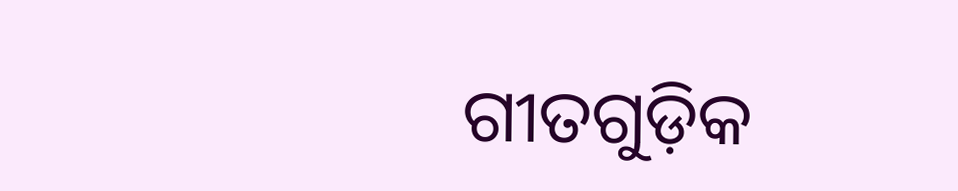ଗୀତଗୁଡ଼ିକ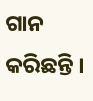ଗାନ କରିଛନ୍ତି ।